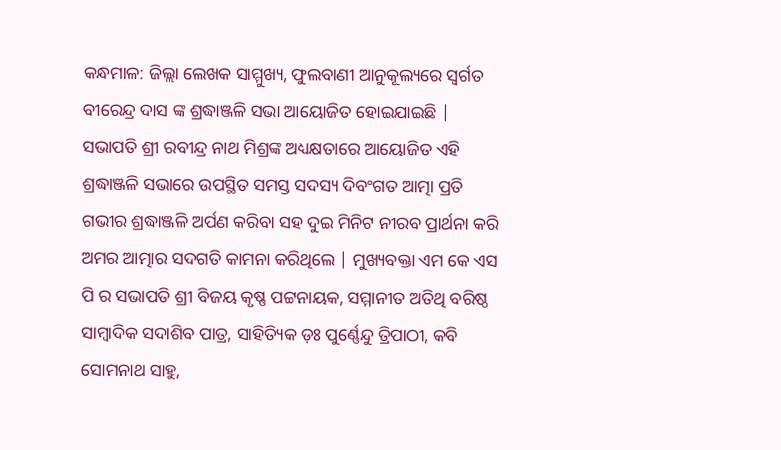କନ୍ଧମାଳ: ଜିଲ୍ଲା ଲେଖକ ସାମ୍ମୁଖ୍ୟ, ଫୁଲବାଣୀ ଆନୁକୂଲ୍ୟରେ ସ୍ବର୍ଗତ ବୀରେନ୍ଦ୍ର ଦାସ ଙ୍କ ଶ୍ରଦ୍ଧାଞ୍ଜଳି ସଭା ଆୟୋଜିତ ହୋଇଯାଇଛି | ସଭାପତି ଶ୍ରୀ ରବୀନ୍ଦ୍ର ନାଥ ମିଶ୍ରଙ୍କ ଅଧ୍ୟକ୍ଷତାରେ ଆୟୋଜିତ ଏହି ଶ୍ରଦ୍ଧାଞ୍ଜଳି ସଭାରେ ଉପସ୍ଥିତ ସମସ୍ତ ସଦସ୍ୟ ଦିବଂଗତ ଆତ୍ମା ପ୍ରତି ଗଭୀର ଶ୍ରଦ୍ଧାଞ୍ଜଳି ଅର୍ପଣ କରିବା ସହ ଦୁଇ ମିନିଟ ନୀରବ ପ୍ରାର୍ଥନା କରି ଅମର ଆତ୍ମାର ସଦଗତି କାମନା କରିଥିଲେ | ମୁଖ୍ୟବକ୍ତା ଏମ କେ ଏସ ପି ର ସଭାପତି ଶ୍ରୀ ବିଜୟ କୃଷ୍ଣ ପଟ୍ଟନାୟକ, ସମ୍ମାନୀତ ଅତିଥି ବରିଷ୍ଠ ସାମ୍ବାଦିକ ସଦାଶିବ ପାତ୍ର, ସାହିତ୍ୟିକ ଡ଼ଃ ପୁର୍ଣ୍ଣେନ୍ଦୁ ତ୍ରିପାଠୀ, କବି ସୋମନାଥ ସାହୁ,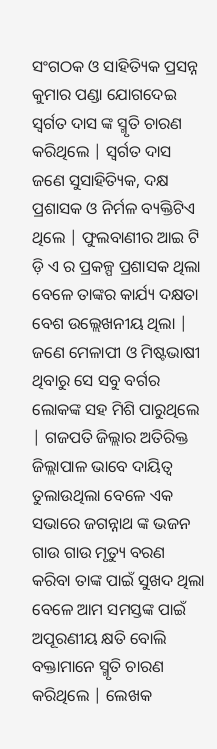ସଂଗଠକ ଓ ସାହିତ୍ୟିକ ପ୍ରସନ୍ନ କୁମାର ପଣ୍ଡା ଯୋଗଦେଇ ସ୍ବର୍ଗତ ଦାସ ଙ୍କ ସ୍ମୃତି ଚାରଣ କରିଥିଲେ | ସ୍ବର୍ଗତ ଦାସ ଜଣେ ସୁସାହିତ୍ୟିକ, ଦକ୍ଷ ପ୍ରଶାସକ ଓ ନିର୍ମଳ ବ୍ୟକ୍ତିଟିଏ ଥିଲେ | ଫୁଲବାଣୀର ଆଇ ଟି ଡ଼ି ଏ ର ପ୍ରକଳ୍ପ ପ୍ରଶାସକ ଥିଲା ବେଳେ ତାଙ୍କର କାର୍ଯ୍ୟ ଦକ୍ଷତା ବେଶ ଉଲ୍ଲେଖନୀୟ ଥିଲା | ଜଣେ ମେଳାପୀ ଓ ମିଷ୍ଟଭାଷୀ ଥିବାରୁ ସେ ସବୁ ବର୍ଗର ଲୋକଙ୍କ ସହ ମିଶି ପାରୁଥିଲେ | ଗଜପତି ଜିଲ୍ଲାର ଅତିରିକ୍ତ ଜିଲ୍ଲାପାଳ ଭାବେ ଦାୟିତ୍ୱ ତୁଲାଉଥିଲା ବେଳେ ଏକ ସଭାରେ ଜଗନ୍ନାଥ ଙ୍କ ଭଜନ ଗାଉ ଗାଉ ମୃତ୍ୟୁ ବରଣ କରିବା ତାଙ୍କ ପାଇଁ ସୁଖଦ ଥିଲା ବେଳେ ଆମ ସମସ୍ତଙ୍କ ପାଇଁ ଅପୂରଣୀୟ କ୍ଷତି ବୋଲି ବକ୍ତାମାନେ ସ୍ମୃତି ଚାରଣ କରିଥିଲେ | ଲେଖକ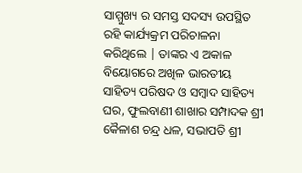ସାମ୍ମୁଖ୍ୟ ର ସମସ୍ତ ସଦସ୍ୟ ଉପସ୍ଥିତ ରହି କାର୍ଯ୍ୟକ୍ରମ ପରିଚାଳନା କରିଥିଲେ | ତାଙ୍କର ଏ ଅକାଳ ବିୟୋଗରେ ଅଖିଳ ଭାରତୀୟ ସାହିତ୍ୟ ପରିଷଦ ଓ ସମ୍ବାଦ ସାହିତ୍ୟ ଘର, ଫୁଲବାଣୀ ଶାଖାର ସମ୍ପାଦକ ଶ୍ରୀ କୈଳାଶ ଚନ୍ଦ୍ର ଧଳ, ସଭାପତି ଶ୍ରୀ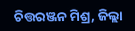ଚିତ୍ତରଞ୍ଜନ ମିଶ୍ର, ଜିଲ୍ଲା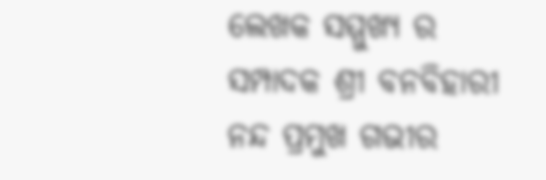ଲେଖକ ସମ୍ମୁଖ୍ୟ ର ସମ୍ପାଦକ ଶ୍ରୀ ବନବିହାରୀ ନନ୍ଦ ପ୍ରମୁଖ ଗଭୀର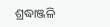ଶ୍ରଦ୍ଧାଞ୍ଜଳି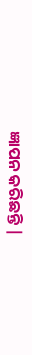ଜ୍ଞାପନ କରିଛନ୍ତି |